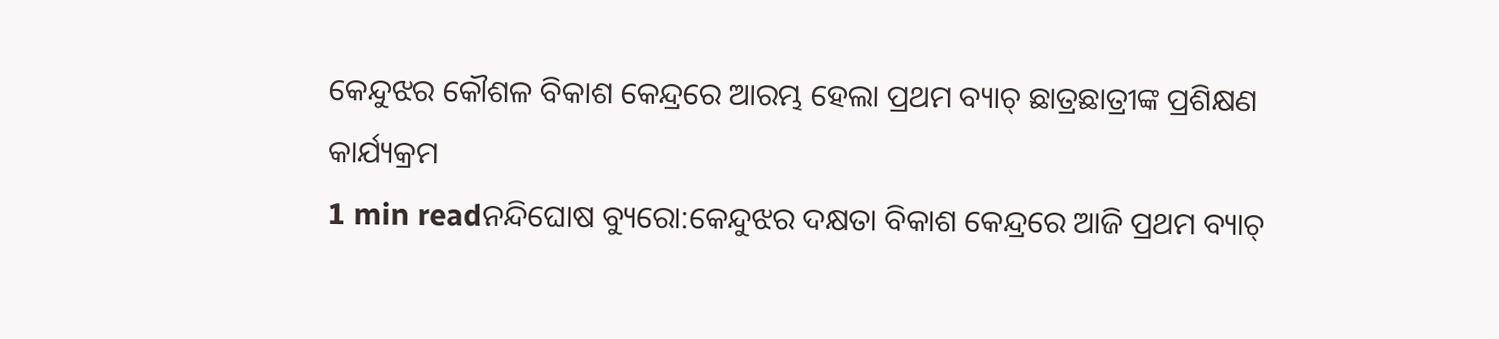କେନ୍ଦୁଝର କୌଶଳ ବିକାଶ କେନ୍ଦ୍ରରେ ଆରମ୍ଭ ହେଲା ପ୍ରଥମ ବ୍ୟାଚ୍ ଛାତ୍ରଛାତ୍ରୀଙ୍କ ପ୍ରଶିକ୍ଷଣ କାର୍ଯ୍ୟକ୍ରମ
1 min readନନ୍ଦିଘୋଷ ବ୍ୟୁରୋ:କେନ୍ଦୁଝର ଦକ୍ଷତା ବିକାଶ କେନ୍ଦ୍ରରେ ଆଜି ପ୍ରଥମ ବ୍ୟାଚ୍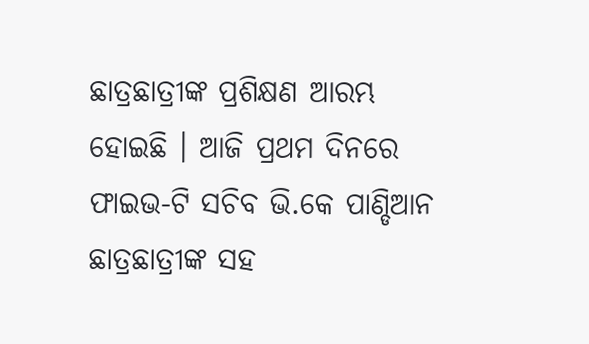ଛାତ୍ରଛାତ୍ରୀଙ୍କ ପ୍ରଶିକ୍ଷଣ ଆରମ୍ଭ ହୋଇଛି । ଆଜି ପ୍ରଥମ ଦିନରେ ଫାଇଭ-ଟି ସଚିବ ଭି.କେ ପାଣ୍ଡିଆନ ଛାତ୍ରଛାତ୍ରୀଙ୍କ ସହ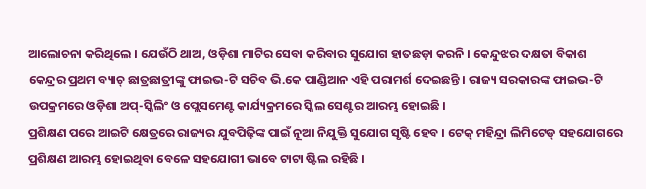ଆଲୋଚନା କରିଥିଲେ । ଯେଉଁଠି ଥାଅ, ଓଡ଼ିଶା ମାଟିର ସେବା କରିବାର ସୁଯୋଗ ହାତଛଡ଼ା କରନି । କେନ୍ଦୁଝର ଦକ୍ଷତା ବିକାଶ କେନ୍ଦ୍ରର ପ୍ରଥମ ବ୍ୟାଚ୍ ଛାତ୍ରଛାତ୍ରୀଙ୍କୁ ଫାଇଭ-ଟି ସଚିବ ଭି.କେ ପାଣ୍ଡିଆନ ଏହି ପରାମର୍ଶ ଦେଇଛନ୍ତି । ରାଜ୍ୟ ସରକାରଙ୍କ ଫାଇଭ-ଟି ଉପକ୍ରମରେ ଓଡ଼ିଶା ଅପ୍-ସ୍କିଲିଂ ଓ ପ୍ଲେସମେଣ୍ଟ କାର୍ଯ୍ୟକ୍ରମରେ ସ୍କିଲ ସେଣ୍ଟର ଆରମ୍ଭ ହୋଇଛି ।
ପ୍ରଶିକ୍ଷଣ ପରେ ଆଇଟି କ୍ଷେତ୍ରରେ ରାଜ୍ୟର ଯୁବପିଢ଼ିଙ୍କ ପାଇଁ ନୂଆ ନିଯୁକ୍ତି ସୁଯୋଗ ସୃଷ୍ଟି ହେବ । ଟେକ୍ ମହିନ୍ଦ୍ରା ଲିମିଟେଡ୍ ସହଯୋଗରେ ପ୍ରଶିକ୍ଷଣ ଆରମ୍ଭ ହୋଇଥିବା ବେଳେ ସହଯୋଗୀ ଭାବେ ଟାଟା ଷ୍ଟିଲ ରହିଛି ।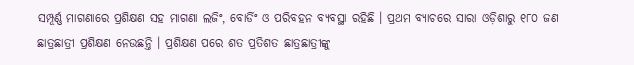ସମ୍ପୂର୍ଣ୍ଣ ମାଗଣାରେ ପ୍ରଶିକ୍ଷଣ ସହ ମାଗଣା ଲଜିଂ, ବୋର୍ଡିଂ ଓ ପରିବହନ ବ୍ୟବସ୍ଥା ରହିଛି । ପ୍ରଥମ ବ୍ୟାଚରେ ସାରା ଓଡ଼ିଶାରୁ ୧୮୦ ଜଣ ଛାତ୍ରଛାତ୍ରୀ ପ୍ରଶିକ୍ଷଣ ନେଉଛନ୍ତି । ପ୍ରଶିକ୍ଷଣ ପରେ ଶତ ପ୍ରତିଶତ ଛାତ୍ରଛାତ୍ରୀଙ୍କୁ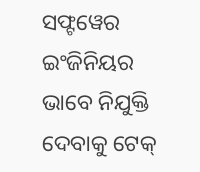ସଫ୍ଟୱେର ଇଂଜିନିୟର ଭାବେ ନିଯୁକ୍ତି ଦେବାକୁ ଟେକ୍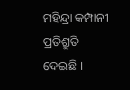ମହିନ୍ଦ୍ରା କମ୍ପାନୀ ପ୍ରତିଶ୍ରୁତି ଦେଇଛି ।